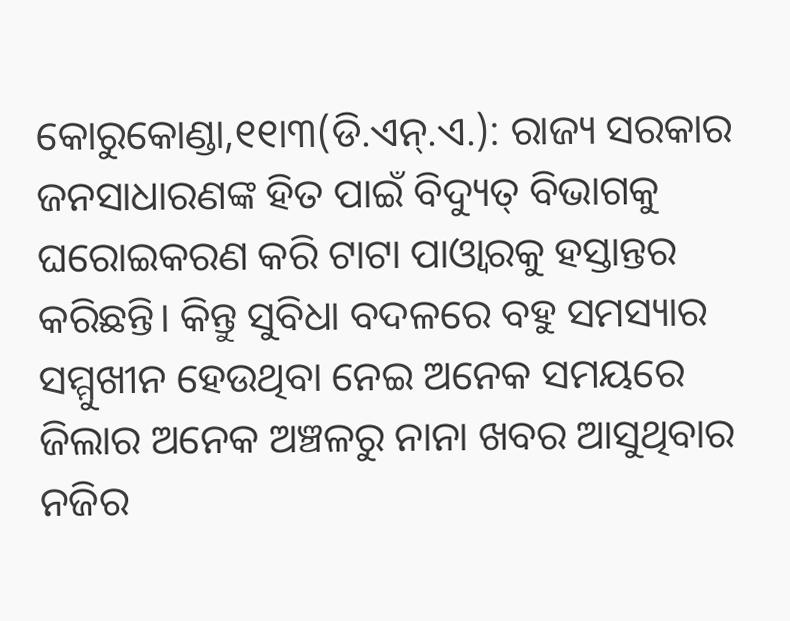କୋରୁକୋଣ୍ଡା,୧୧ା୩(ଡି.ଏନ୍.ଏ.): ରାଜ୍ୟ ସରକାର ଜନସାଧାରଣଙ୍କ ହିତ ପାଇଁ ବିଦ୍ୟୁତ୍ ବିଭାଗକୁ ଘରୋଇକରଣ କରି ଟାଟା ପାଓ୍ବାରକୁ ହସ୍ତାନ୍ତର କରିଛନ୍ତି। କିନ୍ତୁ ସୁବିଧା ବଦଳରେ ବହୁ ସମସ୍ୟାର ସମ୍ମୁଖୀନ ହେଉଥିବା ନେଇ ଅନେକ ସମୟରେ ଜିଲାର ଅନେକ ଅଞ୍ଚଳରୁ ନାନା ଖବର ଆସୁଥିବାର ନଜିର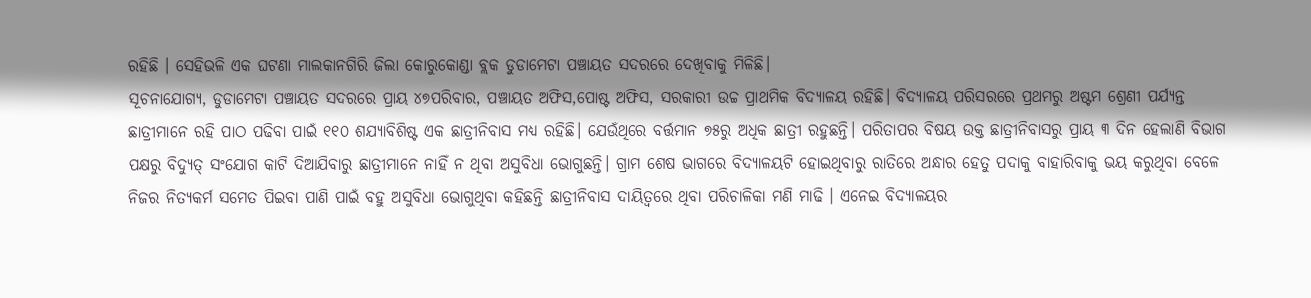ରହିଛି । ସେହିଭଳି ଏକ ଘଟଣା ମାଲକାନଗିରି ଜିଲା କୋରୁକୋଣ୍ଡା ବ୍ଲକ ଡୁଡାମେଟା ପଞ୍ଚାୟତ ସଦରରେ ଦେଖିବାକୁ ମିଳିଛି।
ସୂଚନାଯୋଗ୍ୟ, ଡୁଡାମେଟା ପଞ୍ଚାୟତ ସଦରରେ ପ୍ରାୟ ୪୭ପରିବାର, ପଞ୍ଚାୟତ ଅଫିସ,ପୋଷ୍ଟ ଅଫିସ, ସରକାରୀ ଉଚ୍ଚ ପ୍ରାଥମିକ ବିଦ୍ୟାଳୟ ରହିଛି। ବିଦ୍ୟାଳୟ ପରିସରରେ ପ୍ରଥମରୁ ଅଷ୍ଟମ ଶ୍ରେଣୀ ପର୍ଯ୍ୟନ୍ତ ଛାତ୍ରୀମାନେ ରହି ପାଠ ପଢିବା ପାଇଁ ୧୧୦ ଶଯ୍ୟାବିଶିଷ୍ଟ ଏକ ଛାତ୍ରୀନିବାସ ମଧ୍ୟ ରହିଛି। ଯେଉଁଥିରେ ବର୍ତ୍ତମାନ ୭୫ରୁ ଅଧିକ ଛାତ୍ରୀ ରହୁଛନ୍ତି। ପରିତାପର ବିଷୟ ଉକ୍ତ ଛାତ୍ରୀନିବାସରୁ ପ୍ରାୟ ୩ ଦିନ ହେଲାଣି ବିଭାଗ ପକ୍ଷରୁ ବିଦ୍ୟୁତ୍ ସଂଯୋଗ କାଟି ଦିଆଯିବାରୁ ଛାତ୍ରୀମାନେ ନାହିଁ ନ ଥିବା ଅସୁବିଧା ଭୋଗୁଛନ୍ତି। ଗ୍ରାମ ଶେଷ ଭାଗରେ ବିଦ୍ୟାଳୟଟି ହୋଇଥିବାରୁ ରାତିରେ ଅନ୍ଧାର ହେତୁ ପଦାକୁ ବାହାରିବାକୁ ଭୟ କରୁଥିବା ବେଳେ ନିଜର ନିତ୍ୟକର୍ମ ସମେତ ପିଇବା ପାଣି ପାଇଁ ବହୁ ଅସୁବିଧା ଭୋଗୁଥିବା କହିଛନ୍ତି ଛାତ୍ରୀନିବାସ ଦାୟିତ୍ୱରେ ଥିବା ପରିଚାଳିକା ମଣି ମାଢି । ଏନେଇ ବିଦ୍ୟାଳୟର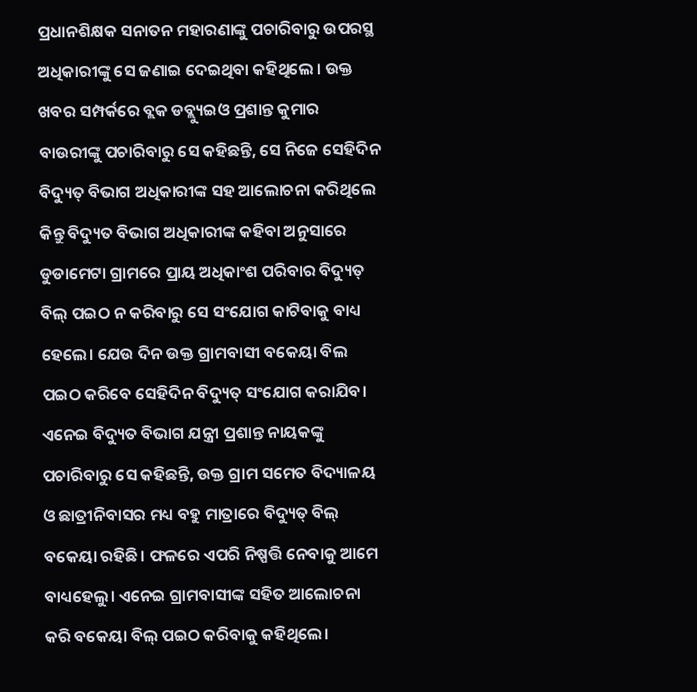ପ୍ରଧାନଶିକ୍ଷକ ସନାତନ ମହାରଣାଙ୍କୁ ପଚାରିବାରୁ ଉପରସ୍ଥ ଅଧିକାରୀଙ୍କୁ ସେ ଜଣାଇ ଦେଇଥିବା କହିଥିଲେ । ଉକ୍ତ ଖବର ସମ୍ପର୍କରେ ବ୍ଲକ ଡବ୍ଲ୍ୟୁଇଓ ପ୍ରଶାନ୍ତ କୁମାର ବାଉରୀଙ୍କୁ ପଚାରିବାରୁ ସେ କହିଛନ୍ତି, ସେ ନିଜେ ସେହିଦିନ ବିଦ୍ୟୁତ୍ ବିଭାଗ ଅଧିକାରୀଙ୍କ ସହ ଆଲୋଚନା କରିଥିଲେ କିନ୍ତୁ ବିଦ୍ୟୁତ ବିଭାଗ ଅଧିକାରୀଙ୍କ କହିବା ଅନୁସାରେ ଡୁଡାମେଟା ଗ୍ରାମରେ ପ୍ରାୟ ଅଧିକାଂଶ ପରିବାର ବିଦ୍ୟୁତ୍ ବିଲ୍ ପଇଠ ନ କରିବାରୁ ସେ ସଂଯୋଗ କାଟିବାକୁ ବାଧ୍ୟ ହେଲେ। ଯେଉ ଦିନ ଉକ୍ତ ଗ୍ରାମବାସୀ ବକେୟା ବିଲ ପଇଠ କରିବେ ସେହିଦିନ ବିଦ୍ୟୁତ୍ ସଂଯୋଗ କରାଯିବ। ଏନେଇ ବିଦ୍ୟୁତ ବିଭାଗ ଯନ୍ତ୍ରୀ ପ୍ରଶାନ୍ତ ନାୟକଙ୍କୁ ପଚାରିବାରୁ ସେ କହିଛନ୍ତି, ଉକ୍ତ ଗ୍ରାମ ସମେତ ବିଦ୍ୟାଳୟ ଓ ଛାତ୍ରୀନିବାସର ମଧ୍ୟ ବହୁ ମାତ୍ରାରେ ବିଦ୍ୟୁତ୍ ବିଲ୍ ବକେୟା ରହିଛି। ଫଳରେ ଏପରି ନିଷ୍ପତ୍ତି ନେବାକୁ ଆମେ ବାଧ୍ୟହେଲୁ। ଏନେଇ ଗ୍ରାମବାସୀଙ୍କ ସହିତ ଆଲୋଚନା କରି ବକେୟା ବିଲ୍ ପଇଠ କରିବାକୁ କହିଥିଲେ।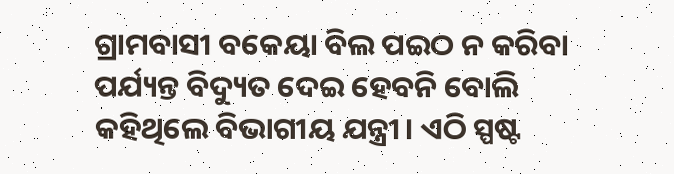ଗ୍ରାମବାସୀ ବକେୟା ବିଲ ପଇଠ ନ କରିବା ପର୍ଯ୍ୟନ୍ତ ବିଦ୍ୟୁତ ଦେଇ ହେବନି ବୋଲି କହିଥିଲେ ବିଭାଗୀୟ ଯନ୍ତ୍ରୀ। ଏଠି ସ୍ପଷ୍ଟ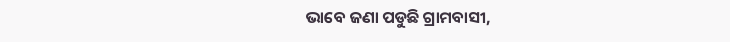ଭାବେ ଜଣା ପଡୁଛି ଗ୍ରାମବାସୀ,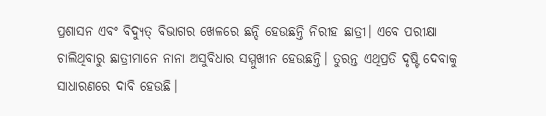ପ୍ରଶାସନ ଏବଂ ବିଦ୍ୟୁତ୍ ବିଭାଗର ଖେଳରେ ଛନ୍ଦି ହେଉଛନ୍ତି ନିରୀହ ଛାତ୍ରୀ। ଏବେ ପରୀକ୍ଷା ଚାଲିଥିବାରୁ ଛାତ୍ରୀମାନେ ନାନା ଅସୁବିଧାର ସମ୍ମୁଖୀନ ହେଉଛନ୍ତି। ତୁରନ୍ତ ଏଥିପ୍ରତି ଦୃଷ୍ଟି ଦେବାକୁ ସାଧାରଣରେ ଦାବି ହେଉଛି।